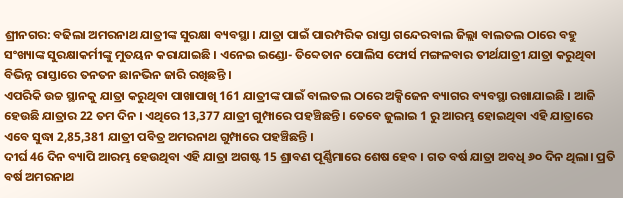ଶ୍ରୀନଗର: ବଢିଲା ଅମରନାଥ ଯାତ୍ରୀଙ୍କ ସୁରକ୍ଷା ବ୍ୟବସ୍ଥା । ଯାତ୍ରା ପାଇଁ ପାରମ୍ପରିକ ରାସ୍ତା ଗନ୍ଦେରବାଲ ଜିଲ୍ଲା ବାଲତଲ ଠାରେ ବହୁ ସଂଖ୍ୟାଙ୍କ ସୁରକ୍ଷାକର୍ମୀଙ୍କୁ ମୁତୟନ କରାଯାଇଛି । ଏନେଇ ଇଣ୍ଡୋ- ତିବ୍ଦେତାନ ପୋଲିସ ଫୋର୍ସ ମଙ୍ଗଳବାର ତୀର୍ଥଯାତ୍ରୀ ଯାତ୍ରା କରୁଥିବା ବିଭିନ୍ନ ରାସ୍ତାରେ ତନତନ ଛାନଭିନ ଜାରି ରଖିଛନ୍ତି ।
ଏପରିକି ଉଚ୍ଚ ସ୍ଥାନକୁ ଯାତ୍ରା କରୁଥିବା ପାଖାପାଖି 161 ଯାତ୍ରୀଙ୍କ ପାଇଁ ବାଲତଲ ଠାରେ ଅକ୍ସିଜେନ ବ୍ୟାଗର ବ୍ୟବସ୍ଥା ରଖାଯାଇଛି । ଆଜି ହେଉଛି ଯାତ୍ରାର 22 ତମ ଦିନ । ଏଥିରେ 13,377 ଯାତ୍ରୀ ଗୁମ୍ପାରେ ପହଞ୍ଚିଛନ୍ତି । ତେବେ ଜୁଲାଇ 1 ରୁ ଆରମ୍ଭ ହୋଇଥିବା ଏହି ଯାତ୍ରାରେ ଏବେ ସୁଦ୍ଧା 2,85,381 ଯାତ୍ରୀ ପବିତ୍ର ଅମରନାଥ ଗୁମ୍ପାରେ ପହଞ୍ଚିଛନ୍ତି ।
ଦୀର୍ଘ 46 ଦିନ ବ୍ୟାପି ଆରମ୍ଭ ହେଉଥିବା ଏହି ଯାତ୍ରା ଅଗଷ୍ଟ 15 ଶ୍ରାବଣ ପୂର୍ଣ୍ଣିମାରେ ଶେଷ ହେବ । ଗତ ବର୍ଷ ଯାତ୍ରା ଅବଧି ୬୦ ଦିନ ଥିଲା। ପ୍ରତି ବର୍ଷ ଅମରନାଥ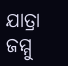ଯାତ୍ରା ଜମ୍ମୁ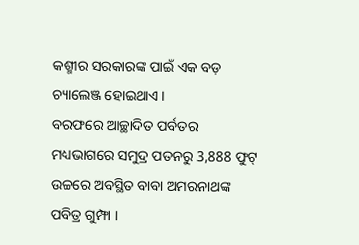କଶ୍ମୀର ସରକାରଙ୍କ ପାଇଁ ଏକ ବଡ଼ ଚ୍ୟାଲେଞ୍ଜ ହୋଇଥାଏ ।
ବରଫରେ ଆଚ୍ଛାଦିତ ପର୍ବତର ମଧ୍ୟଭାଗରେ ସମୁଦ୍ର ପତନରୁ 3,888 ଫୁଟ୍ ଉଚ୍ଚରେ ଅବସ୍ଥିତ ବାବା ଅମରନାଥଙ୍କ ପବିତ୍ର ଗୁମ୍ଫା ।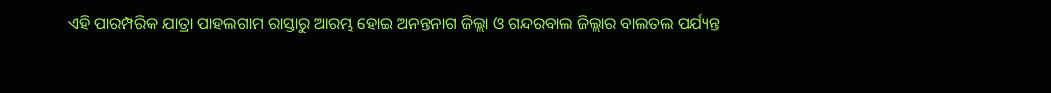ଏହି ପାରମ୍ପରିକ ଯାତ୍ରା ପାହଲଗାମ ରାସ୍ତାରୁ ଆରମ୍ଭ ହୋଇ ଅନନ୍ତନାଗ ଜିଲ୍ଲା ଓ ଗନ୍ଦରବାଲ ଜିଲ୍ଲାର ବାଲତଲ ପର୍ଯ୍ୟନ୍ତ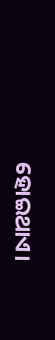ହୋଇଥାଏ।